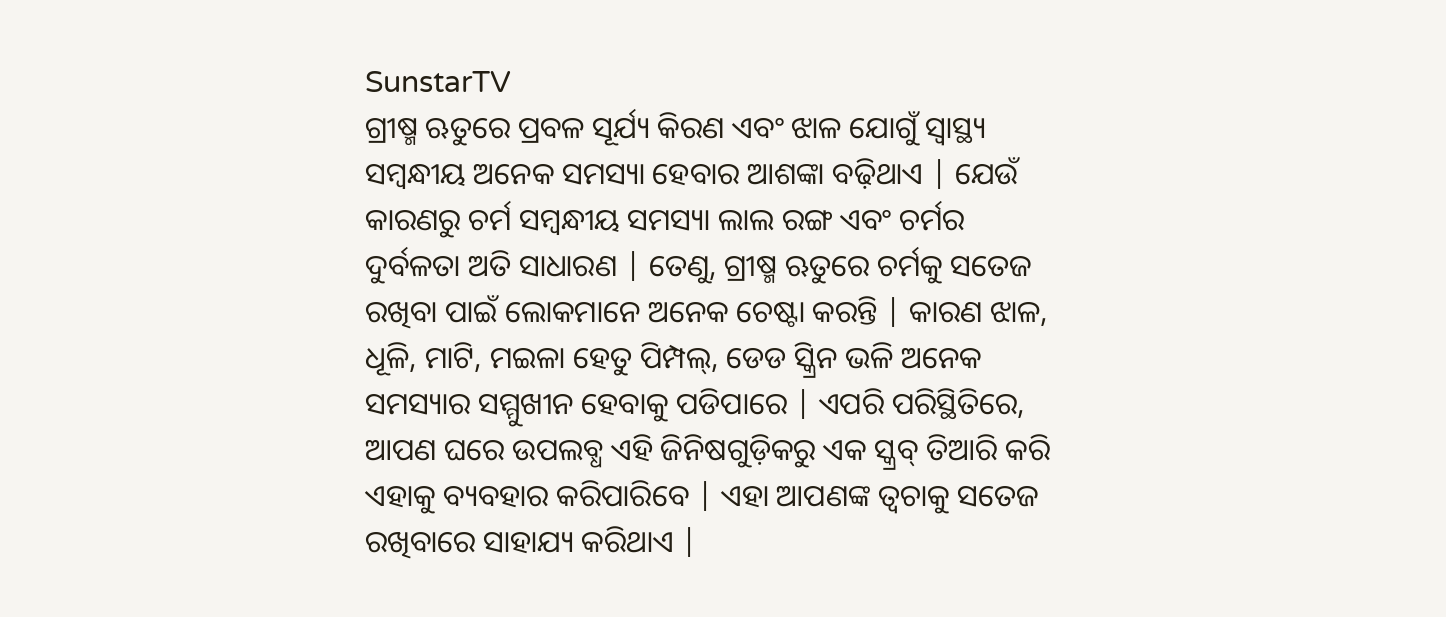SunstarTV
ଗ୍ରୀଷ୍ମ ଋତୁରେ ପ୍ରବଳ ସୂର୍ଯ୍ୟ କିରଣ ଏବଂ ଝାଳ ଯୋଗୁଁ ସ୍ବାସ୍ଥ୍ୟ ସମ୍ବନ୍ଧୀୟ ଅନେକ ସମସ୍ୟା ହେବାର ଆଶଙ୍କା ବଢ଼ିଥାଏ | ଯେଉଁ କାରଣରୁ ଚର୍ମ ସମ୍ବନ୍ଧୀୟ ସମସ୍ୟା ଲାଲ ରଙ୍ଗ ଏବଂ ଚର୍ମର ଦୁର୍ବଳତା ଅତି ସାଧାରଣ | ତେଣୁ, ଗ୍ରୀଷ୍ମ ଋତୁରେ ଚର୍ମକୁ ସତେଜ ରଖିବା ପାଇଁ ଲୋକମାନେ ଅନେକ ଚେଷ୍ଟା କରନ୍ତି | କାରଣ ଝାଳ, ଧୂଳି, ମାଟି, ମଇଳା ହେତୁ ପିମ୍ପଲ୍, ଡେଡ ସ୍କ୍ରିନ ଭଳି ଅନେକ ସମସ୍ୟାର ସମ୍ମୁଖୀନ ହେବାକୁ ପଡିପାରେ | ଏପରି ପରିସ୍ଥିତିରେ, ଆପଣ ଘରେ ଉପଲବ୍ଧ ଏହି ଜିନିଷଗୁଡ଼ିକରୁ ଏକ ସ୍କ୍ରବ୍ ତିଆରି କରି ଏହାକୁ ବ୍ୟବହାର କରିପାରିବେ | ଏହା ଆପଣଙ୍କ ତ୍ବଚାକୁ ସତେଜ ରଖିବାରେ ସାହାଯ୍ୟ କରିଥାଏ |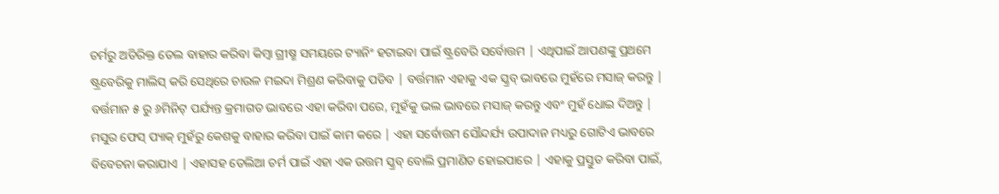ଚର୍ମରୁ ଅତିରିକ୍ତ ତେଲ ବାହାର କରିବା କିମ୍ବା ଗ୍ରୀଷ୍ମ ସମୟରେ ଟ୍ୟାନିଂ ହଟାଇବା ପାଇଁ ଷ୍ଟ୍ରବେରି ସର୍ବୋତ୍ତମ | ଏଥିପାଇଁ ଆପଣଙ୍କୁ ପ୍ରଥମେ ଷ୍ଟ୍ରବେରିକୁ ମାଲିସ୍ କରି ସେଥିରେ ଚାଉଳ ମଇଦା ମିଶ୍ରଣ କରିବାକୁ ପଡିବ | ବର୍ତ୍ତମାନ ଏହାକୁ ଏକ ସ୍କ୍ରବ୍ ଭାବରେ ମୁହଁରେ ମସାଜ୍ କରନ୍ତୁ | ବର୍ତ୍ତମାନ ୫ ରୁ ୬ମିନିଟ୍ ପର୍ଯ୍ୟନ୍ତ କ୍ରମାଗତ ଭାବରେ ଏହା କରିବା ପରେ, ମୁହଁକୁ ଭଲ ଭାବରେ ମସାଜ୍ କରନ୍ତୁ ଏବଂ ମୁହଁ ଧୋଇ ଦିଅନ୍ତୁ |
ମସୁର ଫେସ୍ ପ୍ୟାକ୍ ମୁହଁରୁ କେଶକୁ ବାହାର କରିବା ପାଇଁ କାମ କରେ | ଏହା ସର୍ବୋତ୍ତମ ସୌନ୍ଦର୍ଯ୍ୟ ଉପାଦାନ ମଧ୍ୟରୁ ଗୋଟିଏ ଭାବରେ ବିବେଚନା କରାଯାଏ | ଏହାସହ ତେଲିଆ ଚର୍ମ ପାଇଁ ଏହା ଏକ ଉତ୍ତମ ସ୍କ୍ରବ୍ ବୋଲି ପ୍ରମାଣିତ ହୋଇପାରେ | ଏହାକୁ ପ୍ରସ୍ତୁତ କରିବା ପାଇଁ,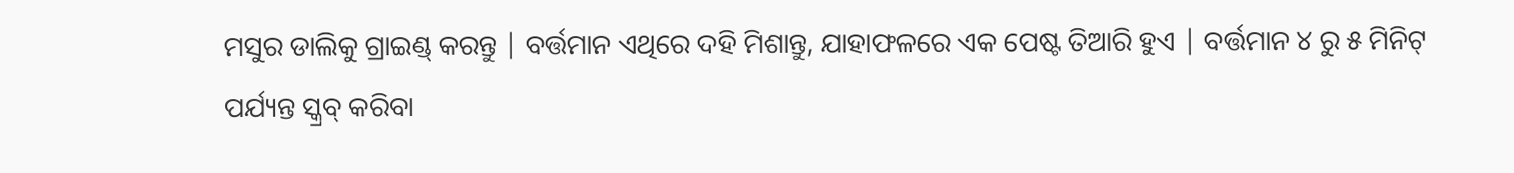ମସୁର ଡାଲିକୁ ଗ୍ରାଇଣ୍ଡ୍ କରନ୍ତୁ | ବର୍ତ୍ତମାନ ଏଥିରେ ଦହି ମିଶାନ୍ତୁ, ଯାହାଫଳରେ ଏକ ପେଷ୍ଟ ତିଆରି ହୁଏ | ବର୍ତ୍ତମାନ ୪ ରୁ ୫ ମିନିଟ୍ ପର୍ଯ୍ୟନ୍ତ ସ୍କ୍ରବ୍ କରିବା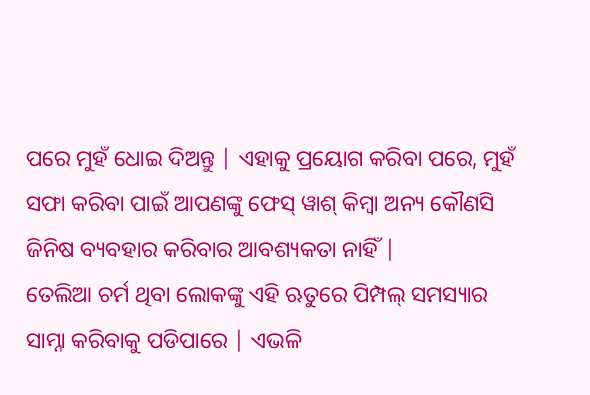ପରେ ମୁହଁ ଧୋଇ ଦିଅନ୍ତୁ | ଏହାକୁ ପ୍ରୟୋଗ କରିବା ପରେ, ମୁହଁ ସଫା କରିବା ପାଇଁ ଆପଣଙ୍କୁ ଫେସ୍ ୱାଶ୍ କିମ୍ବା ଅନ୍ୟ କୌଣସି ଜିନିଷ ବ୍ୟବହାର କରିବାର ଆବଶ୍ୟକତା ନାହିଁ |
ତେଲିଆ ଚର୍ମ ଥିବା ଲୋକଙ୍କୁ ଏହି ଋତୁରେ ପିମ୍ପଲ୍ ସମସ୍ୟାର ସାମ୍ନା କରିବାକୁ ପଡିପାରେ | ଏଭଳି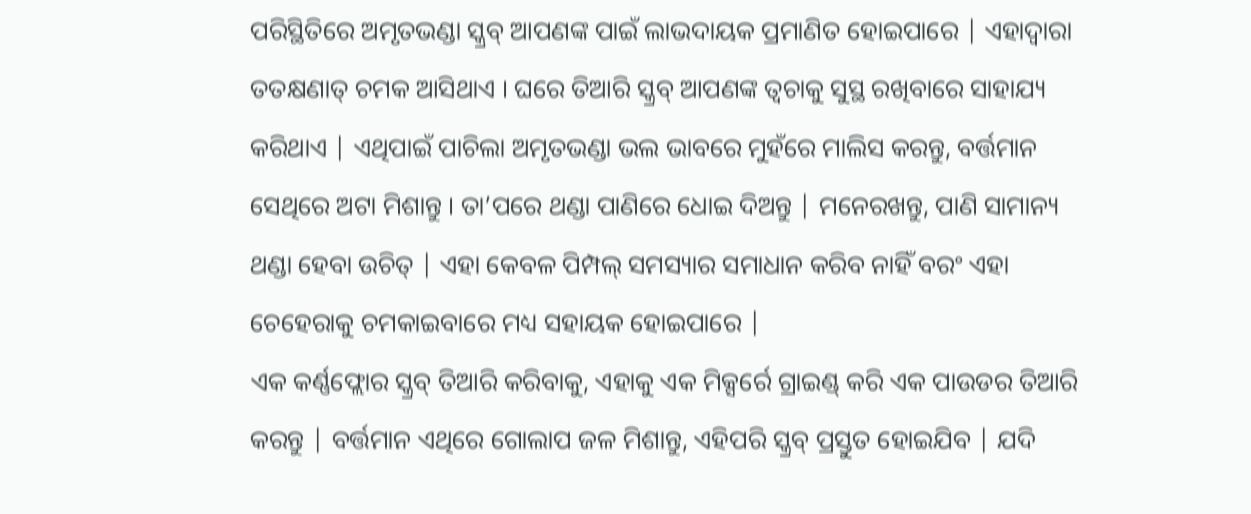ପରିସ୍ଥିତିରେ ଅମୃତଭଣ୍ଡା ସ୍କ୍ରବ୍ ଆପଣଙ୍କ ପାଇଁ ଲାଭଦାୟକ ପ୍ରମାଣିତ ହୋଇପାରେ | ଏହାଦ୍ବାରା ତତକ୍ଷଣାତ୍ ଚମକ ଆସିଥାଏ । ଘରେ ତିଆରି ସ୍କ୍ରବ୍ ଆପଣଙ୍କ ତ୍ୱଚାକୁ ସୁସ୍ଥ ରଖିବାରେ ସାହାଯ୍ୟ କରିଥାଏ | ଏଥିପାଇଁ ପାଚିଲା ଅମୃତଭଣ୍ଡା ଭଲ ଭାବରେ ମୁହଁରେ ମାଲିସ କରନ୍ତୁ, ବର୍ତ୍ତମାନ ସେଥିରେ ଅଟା ମିଶାନ୍ତୁ । ତା’ପରେ ଥଣ୍ଡା ପାଣିରେ ଧୋଇ ଦିଅନ୍ତୁ | ମନେରଖନ୍ତୁ, ପାଣି ସାମାନ୍ୟ ଥଣ୍ଡା ହେବା ଉଚିତ୍ | ଏହା କେବଳ ପିମ୍ପଲ୍ ସମସ୍ୟାର ସମାଧାନ କରିବ ନାହିଁ ବରଂ ଏହା ଚେହେରାକୁ ଚମକାଇବାରେ ମଧ୍ୟ ସହାୟକ ହୋଇପାରେ |
ଏକ କର୍ଣ୍ଣଫ୍ଲୋର ସ୍କ୍ରବ୍ ତିଆରି କରିବାକୁ, ଏହାକୁ ଏକ ମିକ୍ସର୍ରେ ଗ୍ରାଇଣ୍ଡ୍ କରି ଏକ ପାଉଡର ତିଆରି କରନ୍ତୁ | ବର୍ତ୍ତମାନ ଏଥିରେ ଗୋଲାପ ଜଳ ମିଶାନ୍ତୁ, ଏହିପରି ସ୍କ୍ରବ୍ ପ୍ରସ୍ତୁତ ହୋଇଯିବ | ଯଦି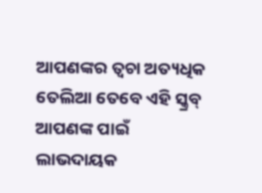ଆପଣଙ୍କର ତ୍ୱଚା ଅତ୍ୟଧିକ ତେଲିଆ ତେବେ ଏହି ସ୍କ୍ରବ୍ ଆପଣଙ୍କ ପାଇଁ ଲାଭଦାୟକ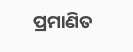ପ୍ରମାଣିତ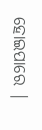ହୋଇପାରେ |